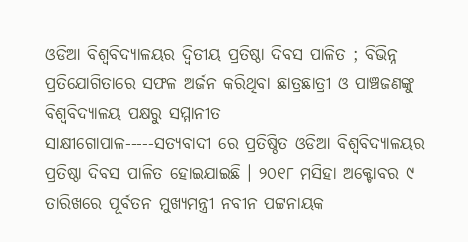ଓଡିଆ ବିଶ୍ୱବିଦ୍ୟାଳୟର ଦ୍ୱିତୀୟ ପ୍ରତିଷ୍ଠା ଦିବସ ପାଳିତ ; ବିଭିନ୍ନ ପ୍ରତିଯୋଗିତାରେ ସଫଳ ଅର୍ଜନ କରିଥିବା ଛାତ୍ରଛାତ୍ରୀ ଓ ପାଞ୍ଚଜଣଙ୍କୁ ବିଶ୍ୱବିଦ୍ୟାଳୟ ପକ୍ଷରୁ ସମ୍ମାନୀତ
ସାକ୍ଷୀଗୋପାଳ-----ସତ୍ୟବାଦୀ ରେ ପ୍ରତିଷ୍ଠିତ ଓଡିଆ ବିଶ୍ୱବିଦ୍ୟାଳୟର ପ୍ରତିଷ୍ଠା ଦିବସ ପାଳିତ ହୋଇଯାଇଛି । ୨୦୧୮ ମସିହା ଅକ୍ଟୋବର ୯ ତାରିଖରେ ପୂର୍ବତନ ମୁଖ୍ୟମନ୍ତ୍ରୀ ନବୀନ ପଟ୍ଟନାୟକ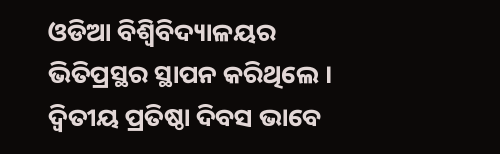ଓଡିଆ ବିଶ୍ୱିବିଦ୍ୟାଳୟର ଭିତିପ୍ରସ୍ଥର ସ୍ଥାପନ କରିଥିଲେ । ଦ୍ୱିତୀୟ ପ୍ରତିଷ୍ଠା ଦିବସ ଭାବେ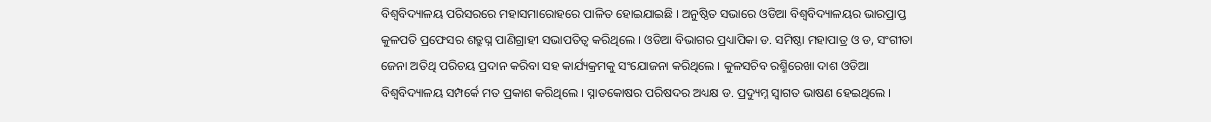ବିଶ୍ୱବିଦ୍ୟାଳୟ ପରିସରରେ ମହାସମାରୋହରେ ପାଳିତ ହୋଇଯାଇଛି । ଅନୁଷ୍ଠିତ ସଭାରେ ଓଡିଆ ବିଶ୍ୱବିଦ୍ୟାଳୟର ଭାରପ୍ରାପ୍ତ କୁଳପତି ପ୍ରଫେସର ଶତ୍ରୁଘ୍ନ ପାଣିଗ୍ରାହୀ ସଭାପତିତ୍ୱ କରିଥିଲେ । ଓଡିଆ ବିଭାଗର ପ୍ରଧ୍ୟାପିକା ଡ. ସମିଷ୍ଠା ମହାପାତ୍ର ଓ ଡ, ସଂଗୀତା ଜେନା ଅତିଥି ପରିଚୟ ପ୍ରଦାନ କରିବା ସହ କାର୍ଯ୍ୟକ୍ରମକୁ ସଂଯୋଜନା କରିଥିଲେ । କୁଳସଚିବ ରଶ୍ମିରେଖା ଦାଶ ଓଡିଆ ବିଶ୍ୱବିଦ୍ୟାଳୟ ସମ୍ପର୍କେ ମତ ପ୍ରକାଶ କରିଥିଲେ । ସ୍ନାତକୋଷର ପରିଷଦର ଅଧ୍ୟକ୍ଷ ଡ. ପ୍ରଦ୍ୟୁମ୍ନ ସ୍ୱାଗତ ଭାଷଣ ହେଇଥିଲେ ।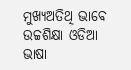ମୁଖ୍ୟଅତିଥି ଭାବେ ଉଚ୍ଚଶିକ୍ଷା ଓଡିଆ ଭାଷା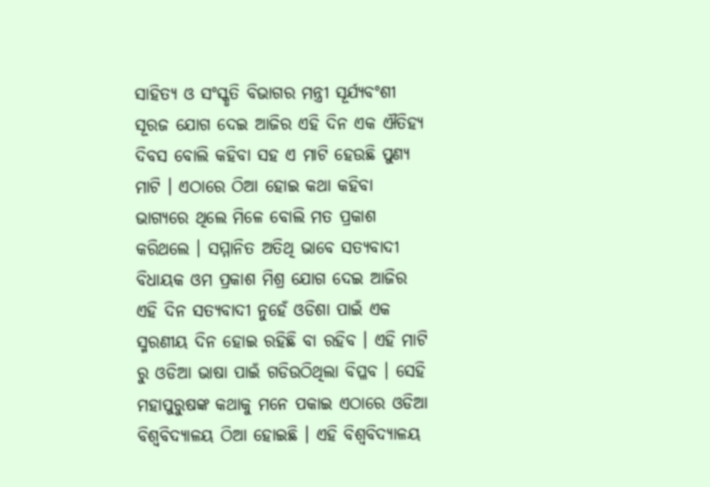ସାହିତ୍ୟ ଓ ସଂସ୍କୃତି ବିଭାଗର ମନ୍ତ୍ରୀ ସୂର୍ଯ୍ୟବଂଶୀ ସୂରଜ ଯୋଗ ଦେଇ ଆଜିର ଏହି ଦିନ ଏକ ଐତିହ୍ୟ ଦିବସ ବୋଲି କହିବା ସହ ଏ ମାଟି ହେଉଛି ପୁଣ୍ୟ ମାଟି । ଏଠାରେ ଠିଆ ହୋଇ କଥା କହିବା ଭାଗ୍ୟରେ ଥିଲେ ମିଳେ ବୋଲି ମତ ପ୍ରକାଶ କରିଥଲେ । ସମ୍ମାନିତ ଅତିଥି ଭାବେ ସତ୍ୟବାଦୀ ବିଧାୟକ ଓମ ପ୍ରକାଶ ମିଶ୍ର ଯୋଗ ଦେଇ ଆଜିର ଏହି ଦିନ ସତ୍ୟବାଦୀ ନୁହେଁ ଓଡିଶା ପାଇଁ ଏକ ସ୍ମରଣୀୟ ଦିନ ହୋଇ ରହିଛି ବା ରହିବ । ଏହି ମାଟି ରୁ ଓଡିଆ ଭାଷା ପାଇଁ ଗଡିଉଠିଥିଲା ବିପ୍ଳବ । ସେହି ମହାପୁରୁଷଙ୍କ କଥାକୁ ମନେ ପକାଇ ଏଠାରେ ଓଡିଆ ବିଶ୍ୱବିଦ୍ୟାଳୟ ଠିଆ ହୋଇଛି । ଏହି ବିଶ୍ୱବିଦ୍ୟାଳୟ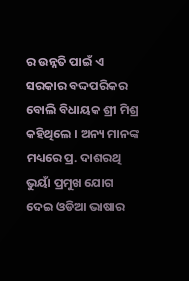ର ଉନ୍ନତି ପାଇଁ ଏ ସରକାର ବଦ୍ଦପରିକର ବୋଲି ବିଧାୟକ ଶ୍ରୀ ମିଶ୍ର କହିଥିଲେ । ଅନ୍ୟ ମାନଙ୍କ ମଧ୍ୟରେ ପ୍ର. ଦାଶରଥି ଭୁୟାଁ ପ୍ରମୁଖ ଯୋଗ ଦେଇ ଓଡିଆ ଭାଷାର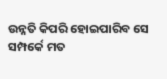ଉନ୍ନତି କିପରି ହୋଇପାରିବ ସେ ସମ୍ପର୍କେ ମତ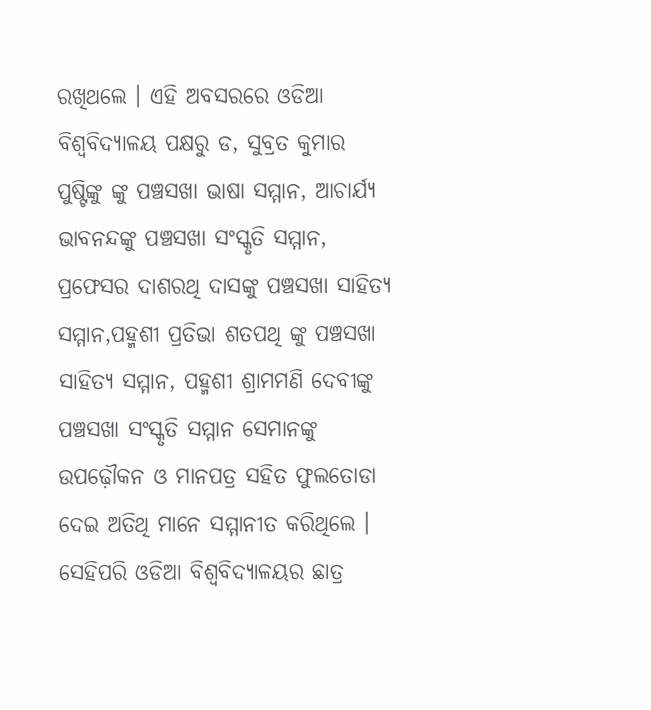ରଖିଥଲେ । ଏହି ଅବସରରେ ଓଡିଆ ବିଶ୍ୱବିଦ୍ୟାଳୟ ପକ୍ଷରୁ ଡ, ସୁବ୍ରତ କୁମାର ପୁଷ୍ଟିଙ୍କୁ ଙ୍କୁ ପଞ୍ଚସଖା ଭାଷା ସମ୍ମାନ, ଆଚାର୍ଯ୍ୟ ଭାବନନ୍ଦଙ୍କୁ ପଞ୍ଚସଖା ସଂସ୍କୃତି ସମ୍ମାନ, ପ୍ରଫେସର ଦାଶରଥି ଦାସଙ୍କୁ ପଞ୍ଚସଖା ସାହିତ୍ୟ ସମ୍ମାନ,ପହ୍ମଶୀ ପ୍ରତିଭା ଶତପଥି ଙ୍କୁ ପଞ୍ଚସଖା ସାହିତ୍ୟ ସମ୍ମାନ, ପହ୍ମଶୀ ଶ୍ରାମମଣି ଦେବୀଙ୍କୁ ପଞ୍ଚସଖା ସଂସ୍କୃତି ସମ୍ମାନ ସେମାନଙ୍କୁ ଉପଢ଼ୌକନ ଓ ମାନପତ୍ର ସହିତ ଫୁଲତୋଡା ଦେଇ ଅତିଥି ମାନେ ସମ୍ମାନୀତ କରିଥିଲେ । ସେହିପରି ଓଡିଆ ବିଶ୍ୱବିଦ୍ୟାଳୟର ଛାତ୍ର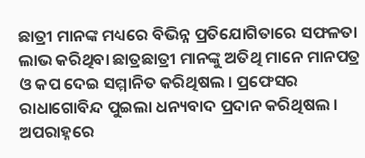ଛାତ୍ରୀ ମାନଙ୍କ ମଧ୍ୟରେ ବିଭିନ୍ନ ପ୍ରତିଯୋଗିତାରେ ସଫଳତା ଲାଭ କରିଥିବା ଛାତ୍ରଛାତ୍ରୀ ମାନଙ୍କୁ ଅତିଥି ମାନେ ମାନପତ୍ର ଓ କପ ଦେଇ ସମ୍ମାନିତ କରିଥିଷଲ । ପ୍ରଫେସର ରାଧାଗୋବିନ୍ଦ ପୁଇଲା ଧନ୍ୟବାଦ ପ୍ରଦାନ କରିଥିଷଲ । ଅପରାହ୍ନରେ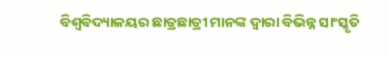ବିଶ୍ୱବିଦ୍ୟାଳୟର ଛାତ୍ରଛାତ୍ରୀ ମାନଙ୍କ ଦ୍ୱାରା ବିଭିନ୍ନ ସାଂସ୍କୃତି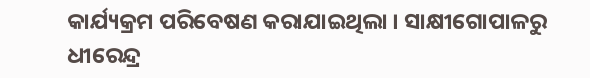କାର୍ଯ୍ୟକ୍ରମ ପରିବେଷଣ କରାଯାଇଥିଲା । ସାକ୍ଷୀଗୋପାଳରୁ ଧୀରେନ୍ଦ୍ର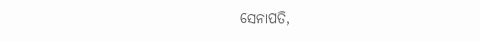ସେନାପତି,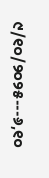୯/୧୦/୨୦୨୫---୬,୧୦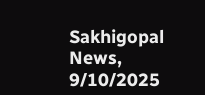Sakhigopal News, 9/10/2025